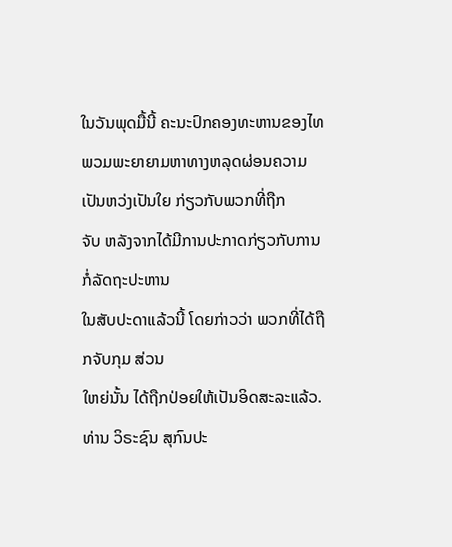ໃນວັນພຸດມື້ນີ້ ຄະນະປົກຄອງທະຫານຂອງໄທພວມພະຍາຍາມຫາທາງຫລຸດຜ່ອນຄວາມເປັນຫວ່ງເປັນໃຍ ກ່ຽວກັບພວກທີ່ຖືກ
ຈັບ ຫລັງຈາກໄດ້ມີການປະກາດກ່ຽວກັບການກໍ່ລັດຖະປະຫານ
ໃນສັບປະດາແລ້ວນີ້ ໂດຍກ່າວວ່າ ພວກທີ່ໄດ້ຖືກຈັບກຸມ ສ່ວນ
ໃຫຍ່ນັ້ນ ໄດ້ຖືກປ່ອຍໃຫ້ເປັນອິດສະລະແລ້ວ.
ທ່ານ ວິຣະຊົນ ສຸກົນປະ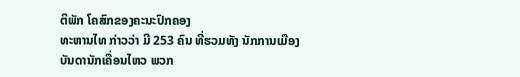ຕິພັກ ໂຄສົກຂອງຄະນະປົກຄອງ
ທະຫານໄທ ກ່າວວ່າ ມີ 253 ຄົນ ທີ່ຮວມທັງ ນັກການເມືອງ
ບັນດານັກເຄື່ອນໄຫວ ພວກ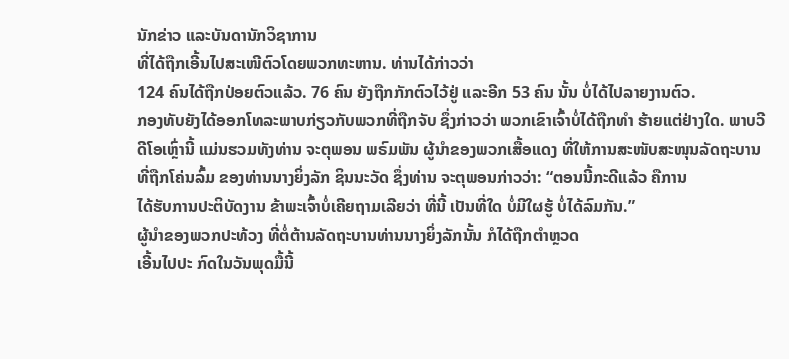ນັກຂ່າວ ແລະບັນດານັກວິຊາການ
ທີ່ໄດ້ຖືກເອີ້ນໄປສະເໜີຕົວໂດຍພວກທະຫານ. ທ່ານໄດ້ກ່າວວ່າ
124 ຄົນໄດ້ຖືກປ່ອຍຕົວແລ້ວ. 76 ຄົນ ຍັງຖືກກັກຕົວໄວ້ຢູ່ ແລະອີກ 53 ຄົນ ນັ້ນ ບໍ່ໄດ້ໄປລາຍງານຕົວ.
ກອງທັບຍັງໄດ້ອອກໂທລະພາບກ່ຽວກັບພວກທີ່ຖືກຈັບ ຊຶ່ງກ່າວວ່າ ພວກເຂົາເຈົ້າບໍ່ໄດ້ຖືກທຳ ຮ້າຍແຕ່ຢ່າງໃດ. ພາບວີດີໂອເຫຼົ່ານີ້ ແມ່ນຮວມທັງທ່ານ ຈະຕຸພອນ ພຣົມພັນ ຜູ້ນຳຂອງພວກເສື້ອແດງ ທີ່ໃຫ້ການສະໜັບສະໜຸນລັດຖະບານ ທີ່ຖືກໂຄ່ນລົ້ມ ຂອງທ່ານນາງຍິ່ງລັກ ຊິນນະວັດ ຊຶ່ງທ່ານ ຈະຕຸພອນກ່າວວ່າ: “ຕອນນີ້ກະດີແລ້ວ ຄືການ
ໄດ້ຮັບການປະຕິບັດງານ ຂ້າພະເຈົ້າບໍ່ເຄີຍຖາມເລີຍວ່າ ທີ່ນີ້ ເປັນທີ່ໃດ ບໍ່ມີໃຜຮູ້ ບໍ່ໄດ້ລົມກັນ.”
ຜູ້ນຳຂອງພວກປະທ້ວງ ທີ່ຕໍ່ຕ້ານລັດຖະບານທ່ານນາງຍິ່ງລັກນັ້ນ ກໍໄດ້ຖືກຕຳຫຼວດ
ເອີ້ນໄປປະ ກົດໃນວັນພຸດມື້ນີ້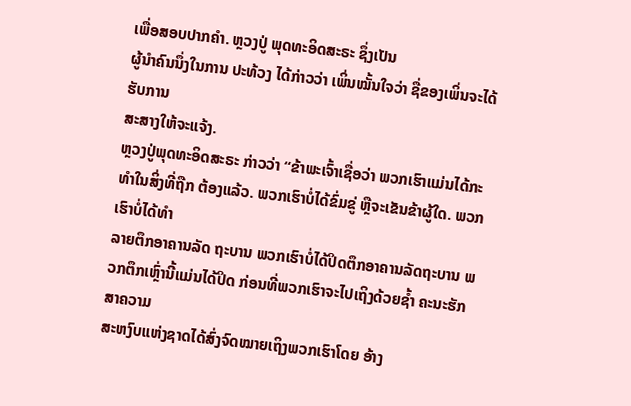ເພື່ອສອບປາກຄຳ. ຫຼວງປູ່ ພຸດທະອິດສະຣະ ຊຶ່ງເປັນ
ຜູ້ນຳຄົນນຶ່ງໃນການ ປະທ້ວງ ໄດ້ກ່າວວ່າ ເພິ່ນໝັ້ນໃຈວ່າ ຊື່ຂອງເພິ່ນຈະໄດ້ຮັບການ
ສະສາງໃຫ້ຈະແຈ້ງ.
ຫຼວງປູ່ພຸດທະອິດສະຣະ ກ່າວວ່າ “ຂ້າພະເຈົ້າເຊື່ອວ່າ ພວກເຮົາແມ່ນໄດ້ກະທຳໃນສິ່ງທີ່ຖືກ ຕ້ອງແລ້ວ. ພວກເຮົາບໍ່ໄດ້ຂົ່ມຂູ່ ຫຼືຈະເຂັນຂ້າຜູ້ໃດ. ພວກເຮົາບໍ່ໄດ້ທຳ
ລາຍຕຶກອາຄານລັດ ຖະບານ ພວກເຮົາບໍ່ໄດ້ປິດຕຶກອາຄານລັດຖະບານ ພວກຕຶກເຫຼົ່ານີ້ແມ່ນໄດ້ປິດ ກ່ອນທີ່ພວກເຮົາຈະໄປເຖິງດ້ວຍຊ້ຳ ຄະນະຮັກສາຄວາມ
ສະຫງົບແຫ່ງຊາດໄດ້ສົ່ງຈົດໝາຍເຖິງພວກເຮົາໂດຍ ອ້າງ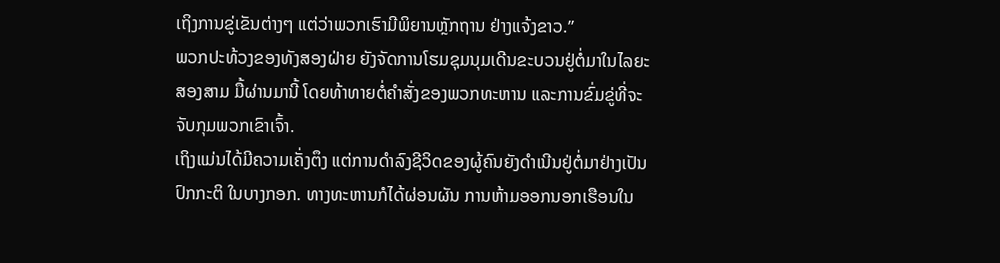ເຖິງການຂູ່ເຂັນຕ່າງໆ ແຕ່ວ່າພວກເຮົາມີພິຍານຫຼັກຖານ ຢ່າງແຈ້ງຂາວ.”
ພວກປະທ້ວງຂອງທັງສອງຝ່າຍ ຍັງຈັດການໂຮມຊຸມນຸມເດີນຂະບວນຢູ່ຕໍ່ມາໃນໄລຍະ
ສອງສາມ ມື້ຜ່ານມານີ້ ໂດຍທ້າທາຍຕໍ່ຄຳສັ່ງຂອງພວກທະຫານ ແລະການຂົ່ມຂູ່ທີ່ຈະ
ຈັບກຸມພວກເຂົາເຈົ້າ.
ເຖິງແມ່ນໄດ້ມີຄວາມເຄັ່ງຕຶງ ແຕ່ການດຳລົງຊີວິດຂອງຜູ້ຄົນຍັງດຳເນີນຢູ່ຕໍ່ມາຢ່າງເປັນ
ປົກກະຕິ ໃນບາງກອກ. ທາງທະຫານກໍໄດ້ຜ່ອນຜັນ ການຫ້າມອອກນອກເຮືອນໃນ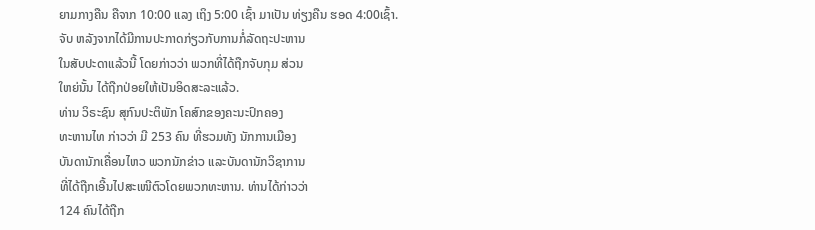ຍາມກາງຄືນ ຄືຈາກ 10:00 ແລງ ເຖິງ 5:00 ເຊົ້າ ມາເປັນ ທ່ຽງຄືນ ຮອດ 4:00ເຊົ້າ.
ຈັບ ຫລັງຈາກໄດ້ມີການປະກາດກ່ຽວກັບການກໍ່ລັດຖະປະຫານ
ໃນສັບປະດາແລ້ວນີ້ ໂດຍກ່າວວ່າ ພວກທີ່ໄດ້ຖືກຈັບກຸມ ສ່ວນ
ໃຫຍ່ນັ້ນ ໄດ້ຖືກປ່ອຍໃຫ້ເປັນອິດສະລະແລ້ວ.
ທ່ານ ວິຣະຊົນ ສຸກົນປະຕິພັກ ໂຄສົກຂອງຄະນະປົກຄອງ
ທະຫານໄທ ກ່າວວ່າ ມີ 253 ຄົນ ທີ່ຮວມທັງ ນັກການເມືອງ
ບັນດານັກເຄື່ອນໄຫວ ພວກນັກຂ່າວ ແລະບັນດານັກວິຊາການ
ທີ່ໄດ້ຖືກເອີ້ນໄປສະເໜີຕົວໂດຍພວກທະຫານ. ທ່ານໄດ້ກ່າວວ່າ
124 ຄົນໄດ້ຖືກ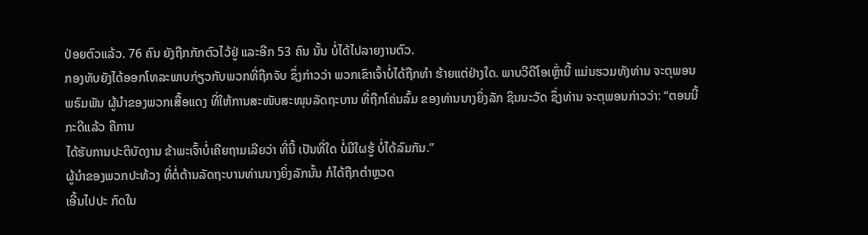ປ່ອຍຕົວແລ້ວ. 76 ຄົນ ຍັງຖືກກັກຕົວໄວ້ຢູ່ ແລະອີກ 53 ຄົນ ນັ້ນ ບໍ່ໄດ້ໄປລາຍງານຕົວ.
ກອງທັບຍັງໄດ້ອອກໂທລະພາບກ່ຽວກັບພວກທີ່ຖືກຈັບ ຊຶ່ງກ່າວວ່າ ພວກເຂົາເຈົ້າບໍ່ໄດ້ຖືກທຳ ຮ້າຍແຕ່ຢ່າງໃດ. ພາບວີດີໂອເຫຼົ່ານີ້ ແມ່ນຮວມທັງທ່ານ ຈະຕຸພອນ ພຣົມພັນ ຜູ້ນຳຂອງພວກເສື້ອແດງ ທີ່ໃຫ້ການສະໜັບສະໜຸນລັດຖະບານ ທີ່ຖືກໂຄ່ນລົ້ມ ຂອງທ່ານນາງຍິ່ງລັກ ຊິນນະວັດ ຊຶ່ງທ່ານ ຈະຕຸພອນກ່າວວ່າ: “ຕອນນີ້ກະດີແລ້ວ ຄືການ
ໄດ້ຮັບການປະຕິບັດງານ ຂ້າພະເຈົ້າບໍ່ເຄີຍຖາມເລີຍວ່າ ທີ່ນີ້ ເປັນທີ່ໃດ ບໍ່ມີໃຜຮູ້ ບໍ່ໄດ້ລົມກັນ.”
ຜູ້ນຳຂອງພວກປະທ້ວງ ທີ່ຕໍ່ຕ້ານລັດຖະບານທ່ານນາງຍິ່ງລັກນັ້ນ ກໍໄດ້ຖືກຕຳຫຼວດ
ເອີ້ນໄປປະ ກົດໃນ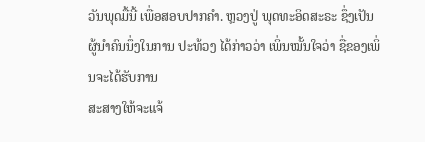ວັນພຸດມື້ນີ້ ເພື່ອສອບປາກຄຳ. ຫຼວງປູ່ ພຸດທະອິດສະຣະ ຊຶ່ງເປັນ
ຜູ້ນຳຄົນນຶ່ງໃນການ ປະທ້ວງ ໄດ້ກ່າວວ່າ ເພິ່ນໝັ້ນໃຈວ່າ ຊື່ຂອງເພິ່ນຈະໄດ້ຮັບການ
ສະສາງໃຫ້ຈະແຈ້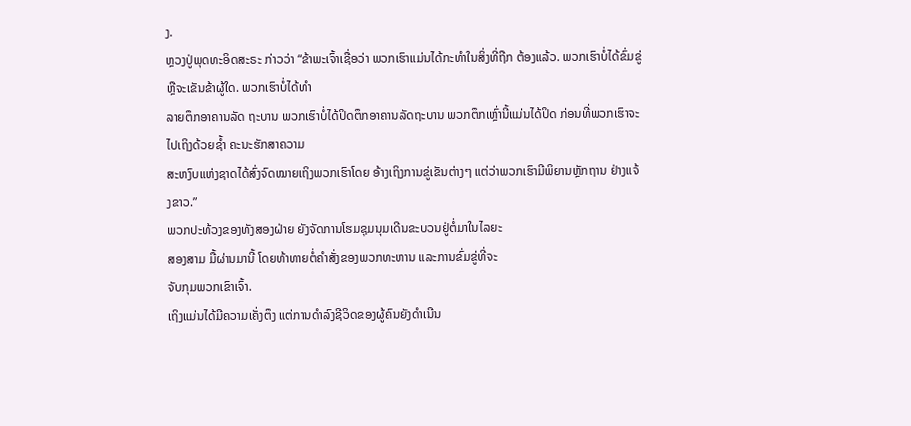ງ.
ຫຼວງປູ່ພຸດທະອິດສະຣະ ກ່າວວ່າ “ຂ້າພະເຈົ້າເຊື່ອວ່າ ພວກເຮົາແມ່ນໄດ້ກະທຳໃນສິ່ງທີ່ຖືກ ຕ້ອງແລ້ວ. ພວກເຮົາບໍ່ໄດ້ຂົ່ມຂູ່ ຫຼືຈະເຂັນຂ້າຜູ້ໃດ. ພວກເຮົາບໍ່ໄດ້ທຳ
ລາຍຕຶກອາຄານລັດ ຖະບານ ພວກເຮົາບໍ່ໄດ້ປິດຕຶກອາຄານລັດຖະບານ ພວກຕຶກເຫຼົ່ານີ້ແມ່ນໄດ້ປິດ ກ່ອນທີ່ພວກເຮົາຈະໄປເຖິງດ້ວຍຊ້ຳ ຄະນະຮັກສາຄວາມ
ສະຫງົບແຫ່ງຊາດໄດ້ສົ່ງຈົດໝາຍເຖິງພວກເຮົາໂດຍ ອ້າງເຖິງການຂູ່ເຂັນຕ່າງໆ ແຕ່ວ່າພວກເຮົາມີພິຍານຫຼັກຖານ ຢ່າງແຈ້ງຂາວ.”
ພວກປະທ້ວງຂອງທັງສອງຝ່າຍ ຍັງຈັດການໂຮມຊຸມນຸມເດີນຂະບວນຢູ່ຕໍ່ມາໃນໄລຍະ
ສອງສາມ ມື້ຜ່ານມານີ້ ໂດຍທ້າທາຍຕໍ່ຄຳສັ່ງຂອງພວກທະຫານ ແລະການຂົ່ມຂູ່ທີ່ຈະ
ຈັບກຸມພວກເຂົາເຈົ້າ.
ເຖິງແມ່ນໄດ້ມີຄວາມເຄັ່ງຕຶງ ແຕ່ການດຳລົງຊີວິດຂອງຜູ້ຄົນຍັງດຳເນີນ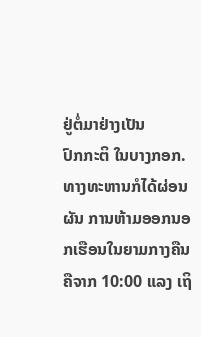ຢູ່ຕໍ່ມາຢ່າງເປັນ
ປົກກະຕິ ໃນບາງກອກ. ທາງທະຫານກໍໄດ້ຜ່ອນຜັນ ການຫ້າມອອກນອກເຮືອນໃນຍາມກາງຄືນ ຄືຈາກ 10:00 ແລງ ເຖິ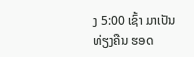ງ 5:00 ເຊົ້າ ມາເປັນ ທ່ຽງຄືນ ຮອດ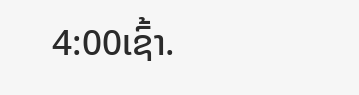4:00ເຊົ້າ.